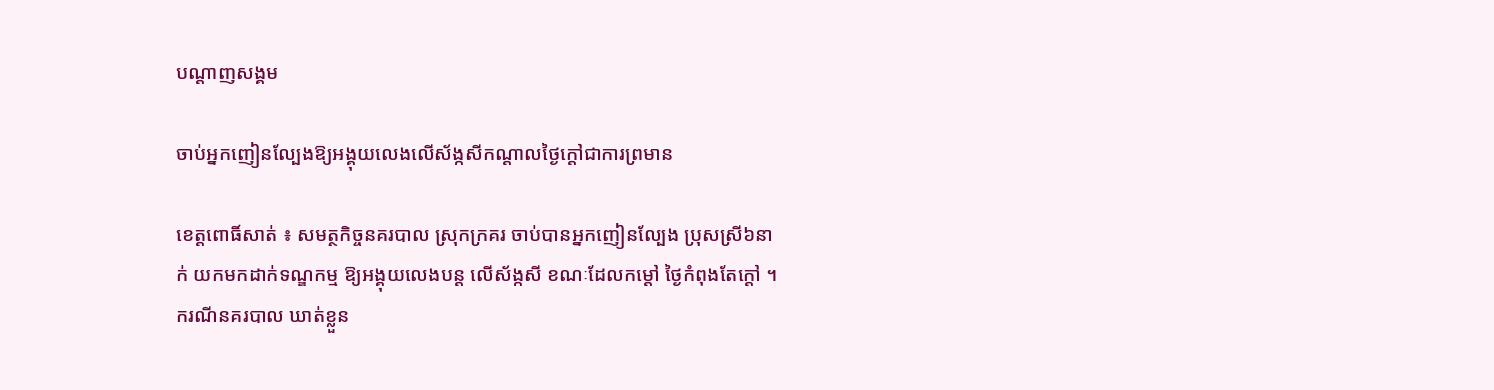បណ្តាញសង្គម

ចាប់អ្នកញៀនល្បែងឱ្យអង្គុយលេងលើស័ង្កសីកណ្តាលថ្ងៃក្ដៅជាការព្រមាន

ខេត្ដពោធិ៍សាត់ ៖ សមត្ថកិច្ចនគរបាល ស្រុកក្រគរ ចាប់បានអ្នកញៀនល្បែង ប្រុសស្រី៦នាក់ យកមកដាក់ទណ្ឌកម្ម ឱ្យអង្គុយលេងបន្ដ លើស័ង្កសី ខណៈដែលកម្ដៅ ថ្ងៃកំពុងតែក្ដៅ ។ ករណីនគរបាល ឃាត់ខ្លួន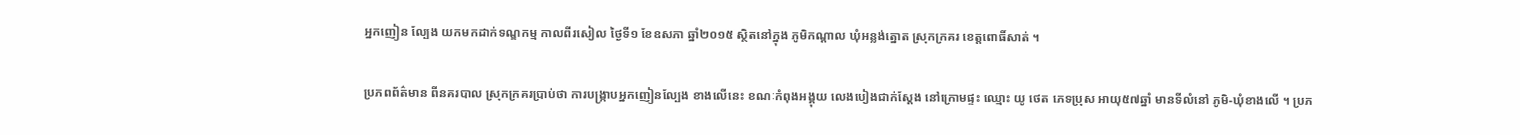អ្នកញៀន ល្បែង យកមកដាក់ទណ្ឌកម្ម កាលពីរសៀល ថ្ងៃទី១ ខែឧសភា ឆ្នាំ២០១៥ ស្ថិតនៅក្នុង ភូមិកណ្ដាល ឃុំអន្លង់ត្នោត ស្រុកក្រគរ ខេត្ដពោធិ៍សាត់ ។

ប្រភពព័ត៌មាន ពីនគរបាល ស្រុកក្រគរប្រាប់ថា ការបង្ក្រាបអ្នកញៀនល្បែង ខាងលើនេះ ខណៈកំពុងអង្គុយ លេងបៀងជាក់ស្ដែង នៅក្រោមផ្ទះ ឈ្មោះ យូ ថេត ភេទប្រុស អាយុ៥៧ឆ្នាំ មានទីលំនៅ ភូមិ-ឃុំខាងលើ ។ ប្រភ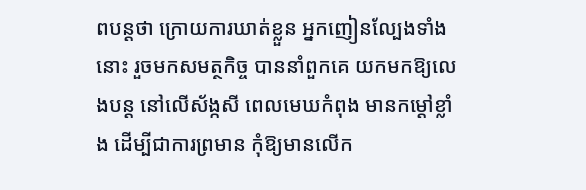ពបន្ដថា ក្រោយការឃាត់ខ្លួន អ្នកញៀនល្បែងទាំងនោះ រួចមកសមត្ថកិច្ច បាននាំពួកគេ យកមកឱ្យលេងបន្ដ នៅលើស័ង្កសី ពេលមេឃកំពុង មានកម្ដៅខ្លាំង ដើម្បីជាការព្រមាន កុំឱ្យមានលើក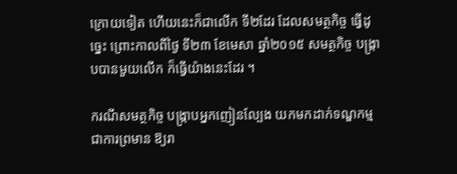ក្រោយទៀត ហើយនេះក៏ជាលើក ទី២ដែរ ដែលសមត្ថកិច្ច ធ្វើដូច្នេះ ព្រោះកាលពីថ្ងៃ ទី២៣ ខែមេសា ឆ្នាំ២០១៥ សមត្ថកិច្ច បង្ក្រាបបានមួយលើក ក៏ធ្វើយ៉ាងនេះដែរ ។

ករណីសមត្ថកិច្ច បង្ក្រាបអ្នកញៀនល្បែង យកមកដាក់ទណ្ឌកម្ម ជាការព្រមាន ឱ្យរា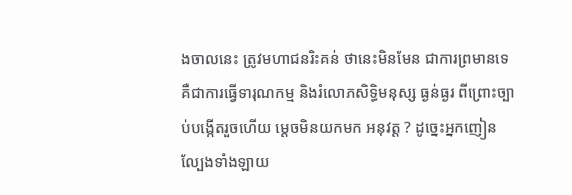ងចាលនេះ ត្រូវមហាជនរិះគន់ ថានេះមិនមែន ជាការព្រមានទេ គឺជាការធ្វើទារុណកម្ម និងរំលោភសិទ្ធិមនុស្ស ធ្ងន់ធ្ងរ ពីព្រោះច្បាប់បង្កើតរួចហើយ ម្ដេចមិនយកមក អនុវត្ដ ? ដូច្នេះអ្នកញៀន ល្បែងទាំងឡាយ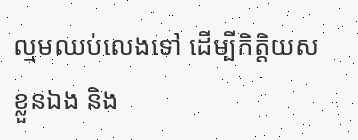ល្មមឈប់លេងទៅ ដើម្បីកិត្ដិយសខ្លួនឯង និង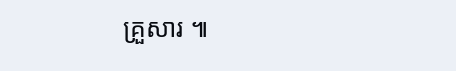គ្រួសារ ៕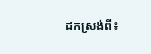ដកស្រង់ពី៖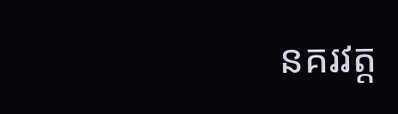នគរវត្ត